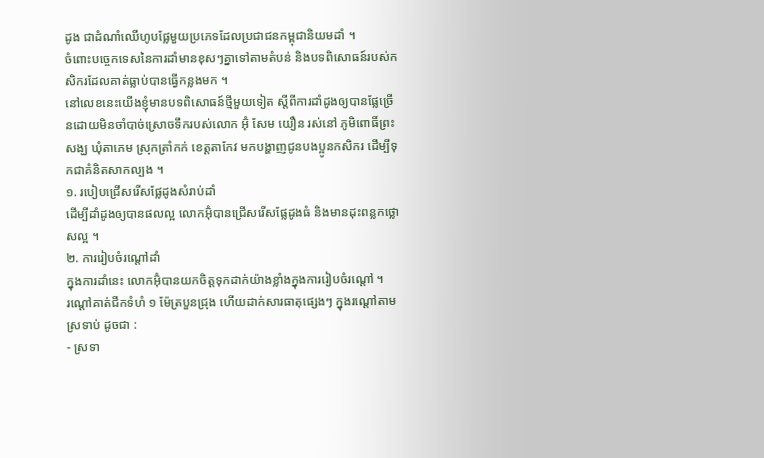ដូង ជាដំណាំឈើហូបផ្លែមួយប្រភេទដែលប្រជាជនកម្ពុជានិយមដាំ ។
ចំពោះបច្ចេកទេសនៃការដាំមានខុសៗគ្នាទៅតាមតំបន់ និងបទពិសោធន៍របស់កសិករដែលគាត់ធ្លាប់បានធ្វើកន្លងមក ។
នៅលេខនេះយើងខ្ញុំមានបទពិសោធន៍ថ្មីមួយទៀត ស្តីពីការដាំដូងឲ្យបានផ្លែច្រើនដោយមិនចាំបាច់ស្រោចទឹករបស់លោក អ៊ុំ សែម យឿន រស់នៅ ភូមិពោធិ៍ព្រះសង្ឃ ឃុំតាភេម ស្រុកត្រាំកក់ ខេត្តតាកែវ មកបង្ហាញជូនបងប្អូនកសិករ ដើម្បីទុកជាគំនិតសាកល្បង ។
១. របៀបជ្រើសរើសផ្លែដូងសំរាប់ដាំ
ដើម្បីដាំដូងឲ្យបានផលល្អ លោកអ៊ុំបានជ្រើសរើសផ្លែដូងធំ និងមានដុះពន្លកថ្លោសល្អ ។
២. ការរៀបចំរណ្តៅដាំ
ក្នុងការដាំនេះ លោកអ៊ុំបានយកចិត្តទុកដាក់យ៉ាងខ្លាំងក្នុងការរៀបចំរណ្តៅ ។
រណ្តៅគាត់ជីកទំហំ ១ ម៉ែត្របួនជ្រុង ហើយដាក់សារធាតុផ្សេងៗ ក្នុងរណ្តៅតាមស្រទាប់ ដូចជា :
- ស្រទា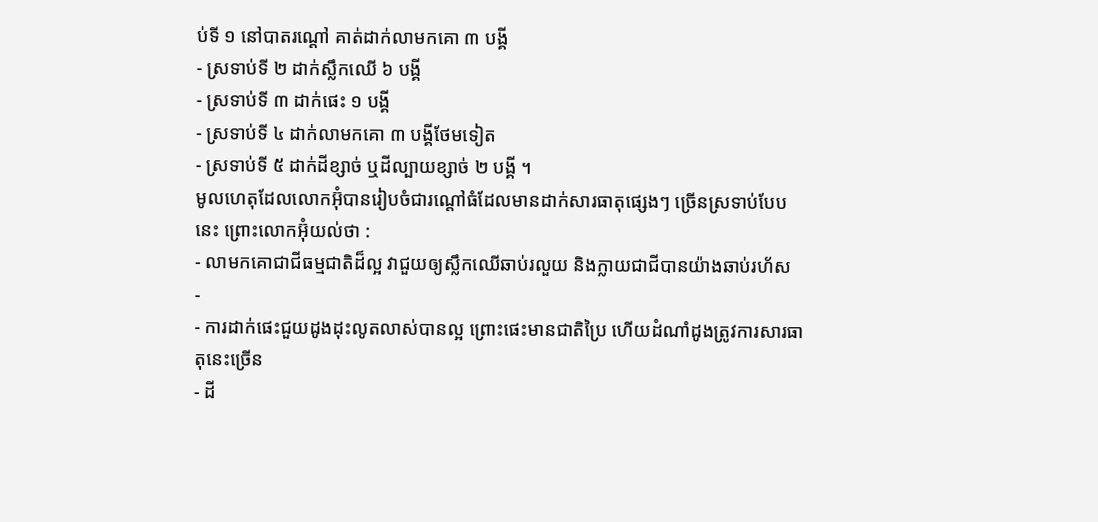ប់ទី ១ នៅបាតរណ្តៅ គាត់ដាក់លាមកគោ ៣ បង្គី
- ស្រទាប់ទី ២ ដាក់ស្លឹកឈើ ៦ បង្គី
- ស្រទាប់ទី ៣ ដាក់ផេះ ១ បង្គី
- ស្រទាប់ទី ៤ ដាក់លាមកគោ ៣ បង្គីថែមទៀត
- ស្រទាប់ទី ៥ ដាក់ដីខ្សាច់ ឬដីល្បាយខ្សាច់ ២ បង្គី ។
មូលហេតុដែលលោកអ៊ុំបានរៀបចំជារណ្តៅធំដែលមានដាក់សារធាតុផ្សេងៗ ច្រើនស្រទាប់បែបនេះ ព្រោះលោកអ៊ុំយល់ថា :
- លាមកគោជាជីធម្មជាតិដ៏ល្អ វាជួយឲ្យស្លឹកឈើឆាប់រលួយ និងក្លាយជាជីបានយ៉ាងឆាប់រហ័ស
-
- ការដាក់ផេះជួយដូងដុះលូតលាស់បានល្អ ព្រោះផេះមានជាតិប្រៃ ហើយដំណាំដូងត្រូវការសារធាតុនេះច្រើន
- ដី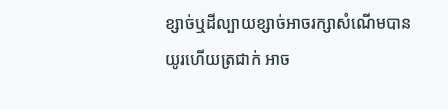ខ្សាច់ឬដីល្បាយខ្សាច់អាចរក្សាសំណើមបានយូរហើយត្រជាក់ អាច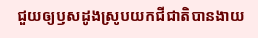ជួយឲ្យឫសដូងស្រូបយកជីជាតិបានងាយ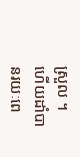ស្រួល ។
ហើយដាំបានរយៈពេ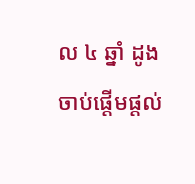ល ៤ ឆ្នាំ ដូងចាប់ផ្តើមផ្តល់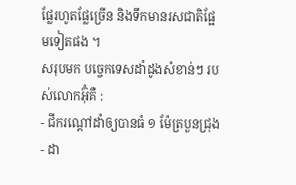ផ្លែរហូតផ្លែច្រើន និងទឹកមានរសជាតិផ្អែមទៀតផង ។
សរុបមក បច្ចេកទេសដាំដូងសំខាន់ៗ របស់លោកអ៊ុំគឺ :
- ជីករណ្តៅដាំឲ្យបានធំ ១ ម៉ែត្របួនជ្រុង
- ដា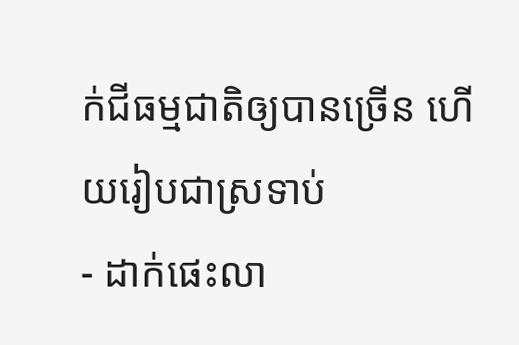ក់ជីធម្មជាតិឲ្យបានច្រើន ហើយរៀបជាស្រទាប់
- ដាក់ផេះលា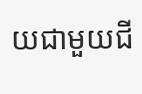យជាមួយជី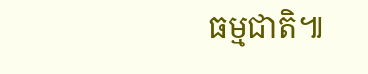ធម្មជាតិ៕